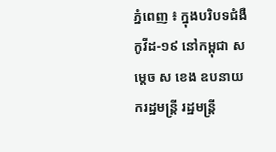ភ្នំពេញ ៖ ក្នុងបរិបទជំងឺកូវីដ-១៩ នៅកម្ពុជា សម្តេច ស ខេង ឧបនាយករដ្ឋមន្រ្តី រដ្ឋមន្រ្តី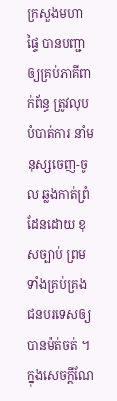ក្រសួងមហាផ្ទៃ បានបញ្ជាឲ្យគ្រប់ភាគីពាក់ព័ន្ធ ត្រូវលុបបំបាត់ការ នាំមនុស្សចេញ-ចូល ឆ្លងកាត់ព្រំដែនដោយ ខុសច្បាប់ ព្រមទាំងគ្រប់គ្រង ជនបរទេសឲ្យបានម៉ត់ចត់ ។ ក្នុងសេចក្ដីណែ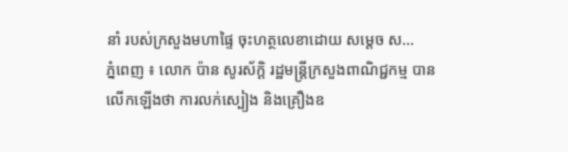នាំ របស់ក្រសួងមហាផ្ទៃ ចុះហត្ថលេខាដោយ សម្តេច ស...
ភ្នំពេញ ៖ លោក ប៉ាន សូរស័ក្តិ រដ្ឋមន្ត្រីក្រសួងពាណិជ្ជកម្ម បានលើកឡើងថា ការលក់ស្បៀង និងគ្រឿងឧ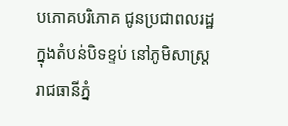បភោគបរិភោគ ជូនប្រជាពលរដ្ឋ ក្នុងតំបន់បិទខ្ទប់ នៅភូមិសាស្ត្ររាជធានីភ្នំ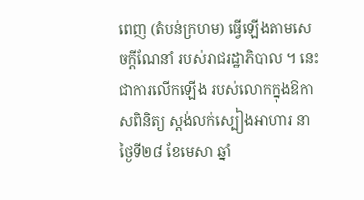ពេញ (តំបន់ក្រហម) ធ្វើឡើងតាមសេចក្ដីណែនាំ របស់រាជរដ្ឋាភិបាល ។ នេះជាការលើកឡើង របស់លោកក្នុងឱកាសពិនិត្យ ស្តង់លក់ស្បៀងអាហារ នាថ្ងៃទី២៨ ខែមេសា ឆ្នាំ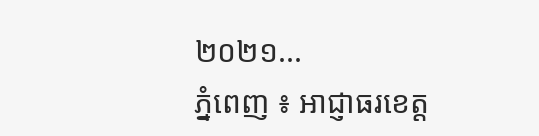២០២១...
ភ្នំពេញ ៖ អាជ្ញាធរខេត្ត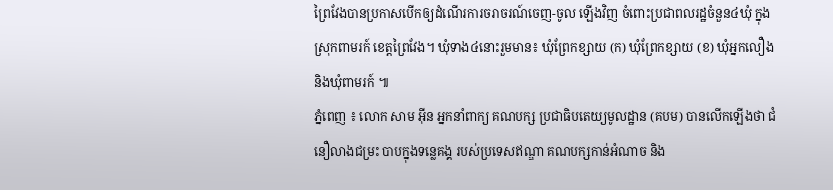ព្រៃវែងបានប្រកាសបេីកឲ្យដំណើរការចរាចរណ៍ចេញ-ចូល ឡើងវិញ ចំពោះប្រជាពលរដ្ឋចំនួន៤ឃុំ ក្នុងស្រុកពាមរក៍ ខេត្តព្រៃវែង។ ឃុំទាង៤នោះរួមមាន៖ ឃុំព្រែកខ្សាយ (ក) ឃុំព្រែកខ្សាយ (ខ) ឃុំអ្នកលឿង និងឃុំពាមរក៍ ៕
ភ្នំពេញ ៖ លោក សាម អ៊ីន អ្នកនាំពាក្យ គណបក្ស ប្រជាធិបតេយ្យមូលដ្ឋាន (គបម) បានលើកឡើងថា ជំនឿលាងជម្រះ បាបក្នុងទន្លេគង្គ របស់ប្រទេសឥណ្ឌា គណបក្សកាន់អំណាច និង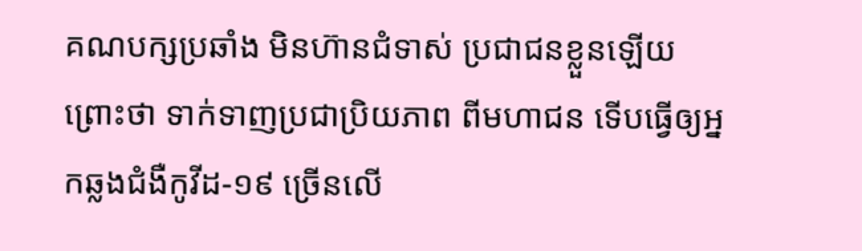គណបក្សប្រឆាំង មិនហ៊ានជំទាស់ ប្រជាជនខ្លួនឡើយ ព្រោះថា ទាក់ទាញប្រជាប្រិយភាព ពីមហាជន ទើបធ្វើឲ្យអ្នកឆ្លងជំងឺកូវីដ-១៩ ច្រើនលើ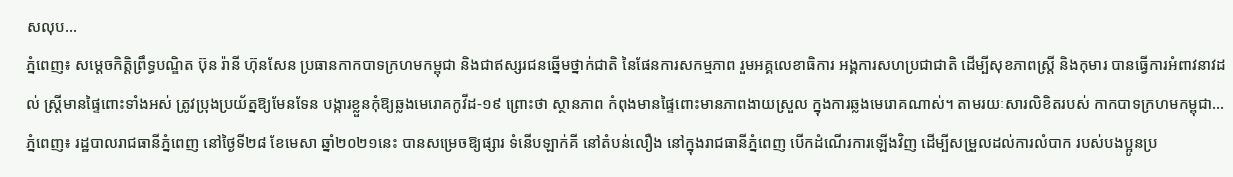សលុប...
ភ្នំពេញ៖ សម្តេចកិត្តិព្រឹទ្ធបណ្ឌិត ប៊ុន រ៉ានី ហ៊ុនសែន ប្រធានកាកបាទក្រហមកម្ពុជា និងជាឥស្សរជនឆ្នើមថ្នាក់ជាតិ នៃផែនការសកម្មភាព រួមអគ្គលេខាធិការ អង្គការសហប្រជាជាតិ ដើម្បីសុខភាពស្រ្តី និងកុមារ បានធ្វើការអំពាវនាវដល់ ស្ត្រីមានផ្ទៃពោះទាំងអស់ ត្រូវប្រុងប្រយ័ត្នឱ្យមែនទែន បង្ការខ្លួនកុំឱ្យឆ្លងមេរោគកូវីដ-១៩ ព្រោះថា ស្ថានភាព កំពុងមានផ្ទៃពោះមានភាពងាយស្រួល ក្នុងការឆ្លងមេរោគណាស់។ តាមរយៈសារលិខិតរបស់ កាកបាទក្រហមកម្ពុជា...
ភ្នំពេញ៖ រដ្ឋបាលរាជធានីភ្នំពេញ នៅថ្ងៃទី២៨ ខែមេសា ឆ្នាំ២០២១នេះ បានសម្រេចឱ្យផ្សារ ទំនើបឡាក់គី នៅតំបន់លឿង នៅក្នុងរាជធានីភ្នំពេញ បើកដំណើរការឡើងវិញ ដើម្បីសម្រួលដល់ការលំបាក របស់បងប្អូនប្រ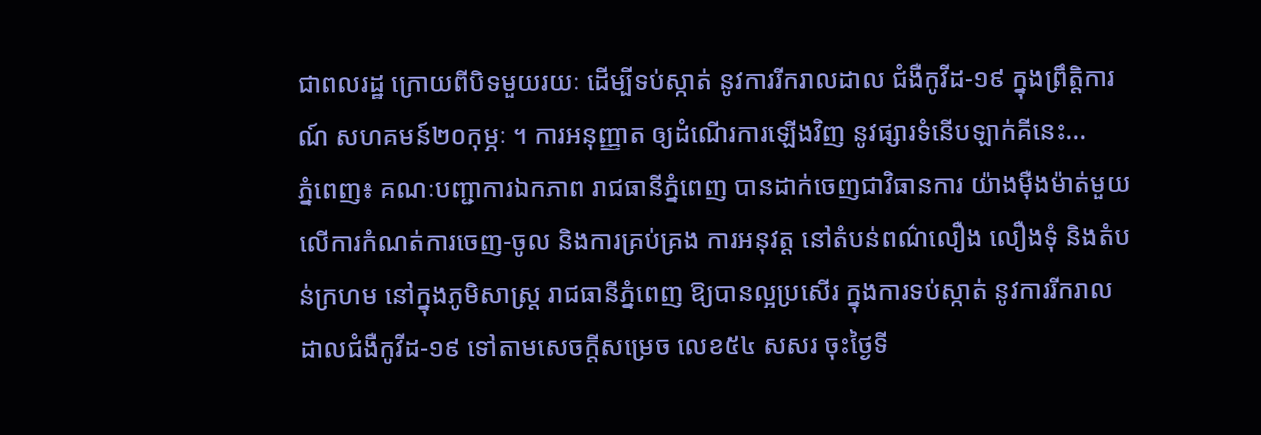ជាពលរដ្ឋ ក្រោយពីបិទមួយរយៈ ដើម្បីទប់ស្កាត់ នូវការរីករាលដាល ជំងឺកូវីដ-១៩ ក្នុងព្រឹត្តិការណ៍ សហគមន៍២០កុម្ភៈ ។ ការអនុញ្ញាត ឲ្យដំណើរការឡើងវិញ នូវផ្សារទំនើបឡាក់គីនេះ...
ភ្នំពេញ៖ គណៈបញ្ជាការឯកភាព រាជធានីភ្នំពេញ បានដាក់ចេញជាវិធានការ យ៉ាងម៉ឺងម៉ាត់មួយ លើការកំណត់ការចេញ-ចូល និងការគ្រប់គ្រង ការអនុវត្ត នៅតំបន់ពណ៌លឿង លឿងទុំ និងតំបន់ក្រហម នៅក្នុងភូមិសាស្ត្រ រាជធានីភ្នំពេញ ឱ្យបានល្អប្រសើរ ក្នុងការទប់ស្កាត់ នូវការរីករាលដាលជំងឺកូវីដ-១៩ ទៅតាមសេចក្តីសម្រេច លេខ៥៤ សសរ ចុះថ្ងៃទី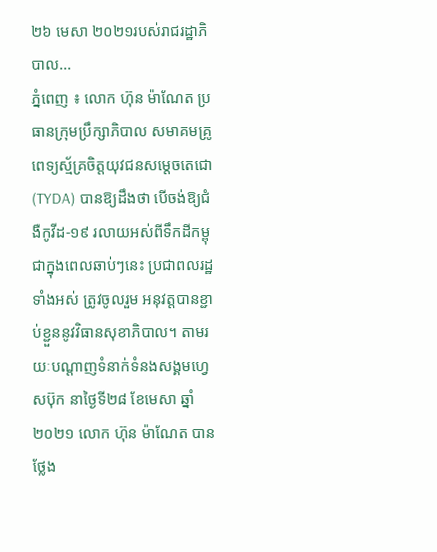២៦ មេសា ២០២១របស់រាជរដ្ឋាភិបាល...
ភ្នំពេញ ៖ លោក ហ៊ុន ម៉ាណែត ប្រធានក្រុមប្រឹក្សាភិបាល សមាគមគ្រូពេទ្យស្ម័គ្រចិត្តយុវជនសម្តេចតេជោ (TYDA) បានឱ្យដឹងថា បើចង់ឱ្យជំងឺកូវីដ-១៩ រលាយអស់ពីទឹកដីកម្ពុជាក្នុងពេលឆាប់ៗនេះ ប្រជាពលរដ្ឋទាំងអស់ ត្រូវចូលរួម អនុវត្តបានខ្ជាប់ខ្ជួននូវវិធានសុខាភិបាល។ តាមរយៈបណ្ដាញទំនាក់ទំនងសង្គមហ្វេសប៊ុក នាថ្ងៃទី២៨ ខែមេសា ឆ្នាំ២០២១ លោក ហ៊ុន ម៉ាណែត បានថ្លែង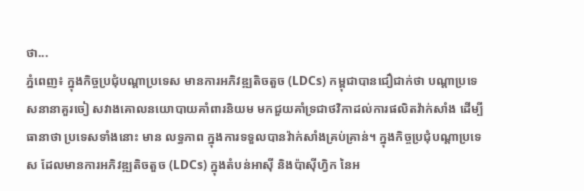ថា...
ភ្នំពេញ៖ ក្នុងកិច្ចប្រជុំបណ្តាប្រទេស មានការអភិវឌ្ឍតិចតួច (LDCs) កម្ពុជាបានជឿជាក់ថា បណ្តាប្រទេសនានាគួរចៀ សវាងគោលនយោបាយគាំពារនិយម មកជួយគាំទ្រជាថវិកាដល់ការផលិតវ៉ាក់សាំង ដើម្បីធានាថា ប្រទេសទាំងនោះ មាន លទ្ធភាព ក្នុងការទទួលបានវ៉ាក់សាំងគ្រប់គ្រាន់។ ក្នុងកិច្ចប្រជុំបណ្តាប្រទេស ដែលមានការអភិវឌ្ឍតិចតួច (LDCs) ក្នុងតំបន់អាស៊ី និងប៉ាស៊ីហ្វិក នៃអ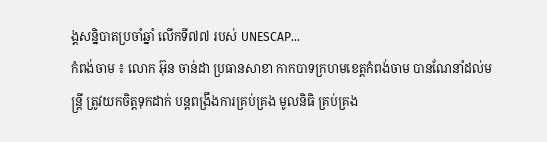ង្គសន្និបាតប្រចាំឆ្នាំ លើកទី៧៧ របស់ UNESCAP...
កំពង់ចាម ៖ លោក អ៊ុន ចាន់ដា ប្រធានសាខា កាកបាទក្រហមខេត្តកំពង់ចាម បានណែនាំដល់មន្ត្រី ត្រូវយកចិត្តទុកដាក់ បន្តពង្រឹងការគ្រប់គ្រង មូលនិធិ គ្រប់គ្រង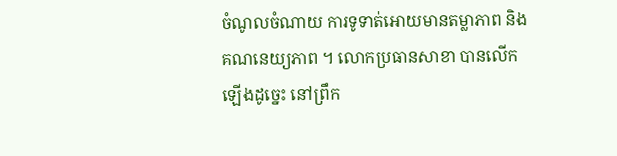ចំណូលចំណាយ ការទូទាត់អោយមានតម្លាភាព និងគណនេយ្យភាព ។ លោកប្រធានសាខា បានលើកឡើងដូច្នេះ នៅព្រឹក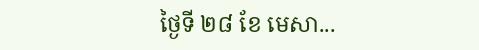ថ្ងៃទី ២៨ ខែ មេសា...